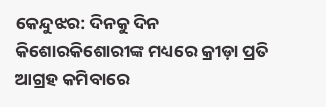କେନ୍ଦୁଝର: ଦିନକୁ ଦିନ କିଶୋରକିଶୋରୀଙ୍କ ମଧ୍ୟରେ କ୍ରୀଡ଼ା ପ୍ରତି ଆଗ୍ରହ କମିବାରେ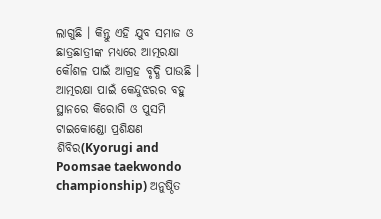ଲାଗୁଛି । କିନ୍ତୁ ଏହି ଯୁବ ସମାଜ ଓ ଛାତ୍ରଛାତ୍ରୀଙ୍କ ମଧ୍ୟରେ ଆତ୍ମରକ୍ଷା କୌଶଳ ପାଇଁ ଆଗ୍ରହ ବୃଦ୍ଧି ପାଉଛି । ଆତ୍ମରକ୍ଷା ପାଇଁ କେନ୍ଦୁଝରର ବହୁ ସ୍ଥାନରେ କିରୋଗି ଓ ପୁସମି ଟାଇକୋଣ୍ଡୋ ପ୍ରଶିକ୍ଷଣ ଶିବିର(Kyorugi and Poomsae taekwondo championship) ଅନୁଷ୍ଠିତ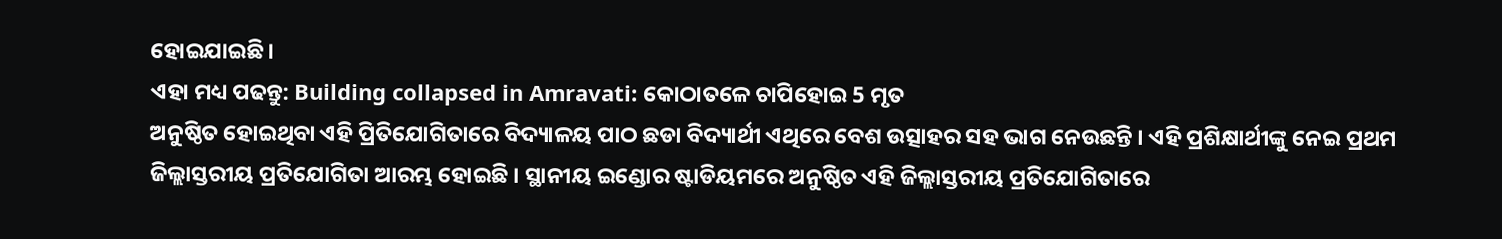ହୋଇଯାଇଛି।
ଏହା ମଧ୍ୟ ପଢନ୍ତୁ: Building collapsed in Amravati: କୋଠାତଳେ ଚାପିହୋଇ 5 ମୃତ
ଅନୁଷ୍ଠିତ ହୋଇଥିବା ଏହି ପ୍ରିତିଯୋଗିତାରେ ବିଦ୍ୟାଳୟ ପାଠ ଛଡା ବିଦ୍ୟାର୍ଥୀ ଏଥିରେ ବେଶ ଉତ୍ସାହର ସହ ଭାଗ ନେଉଛନ୍ତି । ଏହି ପ୍ରଶିକ୍ଷାର୍ଥୀଙ୍କୁ ନେଇ ପ୍ରଥମ ଜିଲ୍ଲାସ୍ତରୀୟ ପ୍ରତିଯୋଗିତା ଆରମ୍ଭ ହୋଇଛି । ସ୍ଥାନୀୟ ଇଣ୍ଡୋର ଷ୍ଟାଡିୟମରେ ଅନୁଷ୍ଠିତ ଏହି ଜିଲ୍ଲାସ୍ତରୀୟ ପ୍ରତିଯୋଗିତାରେ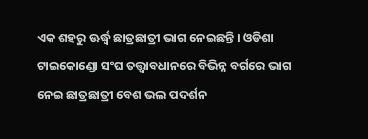ଏକ ଶହରୁ ଊର୍ଦ୍ଧ୍ବ ଛାତ୍ରଛାତ୍ରୀ ଭାଗ ନେଇଛନ୍ତି । ଓଡିଶା ଟାଇକୋଣ୍ଡୋ ସଂଘ ତତ୍ତ୍ବାବଧାନରେ ବିଭିନ୍ନ ବର୍ଗରେ ଭାଗ ନେଇ ଛାତ୍ରଛାତ୍ରୀ ବେଶ ଭଲ ପଦର୍ଶନ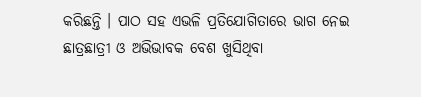କରିଛନ୍ତି । ପାଠ ସହ ଏଭଳି ପ୍ରତିଯୋଗିତାରେ ଭାଗ ନେଇ ଛାତ୍ରଛାତ୍ରୀ ଓ ଅଭିଭାବକ ବେଶ ଖୁସିଥିବା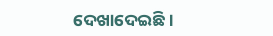ଦେଖାଦେଇଛି ।